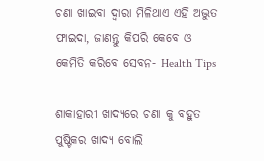ଚଣା ଖାଇବା ଦ୍ଵାରା ମିଳିଥାଏ ଏହି ଅଦ୍ଭୁତ ଫାଇଦା, ଜାଣନ୍ତୁ କିପରି କେବେ ଓ କେମିତି କରିବେ ସେବନ- Health Tips

ଶାକାହାରୀ ଖାଦ୍ୟରେ ଚଣା କୁ ବହୁତ ପୁଷ୍ଟିକର ଖାଦ୍ୟ ବୋଲି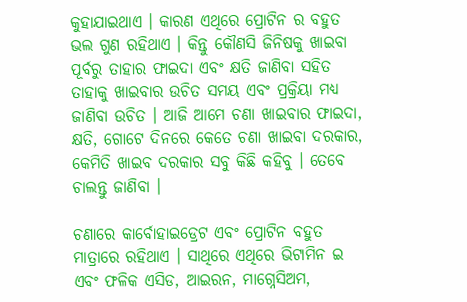କୁହାଯାଇଥାଏ । କାରଣ ଏଥିରେ ପ୍ରୋଟିନ ର ବହୁତ ଭଲ ଗୁଣ ରହିଥାଏ । କିନ୍ତୁ କୌଣସି ଜିନିଷକୁ ଖାଇବା ପୂର୍ବରୁ ତାହାର ଫାଇଦା ଏବଂ କ୍ଷତି ଜାଣିବା ସହିତ ତାହାକୁ ଖାଇବାର ଉଚିତ ସମୟ ଏବଂ ପ୍ରକ୍ରିୟା ମଧ୍ୟ ଜାଣିବା ଉଚିତ । ଆଜି ଆମେ ଚଣା ଖାଇବାର ଫାଇଦା, କ୍ଷତି, ଗୋଟେ ଦିନରେ କେତେ ଚଣା ଖାଇବା ଦରକାର, କେମିତି ଖାଇବ ଦରକାର ସବୁ କିଛି କହିବୁ । ତେବେ ଚାଲନ୍ତୁ ଜାଣିବା ।

ଚଣାରେ କାର୍ବୋହାଇଡ୍ରେଟ ଏବଂ ପ୍ରୋଟିନ ବହୁତ ମାତ୍ରାରେ ରହିଥାଏ । ସାଥିରେ ଏଥିରେ ଭିଟାମିନ ଇ ଏବଂ ଫଳିକ ଏସିଡ, ଆଇରନ, ମାଗ୍ନେସିଅମ,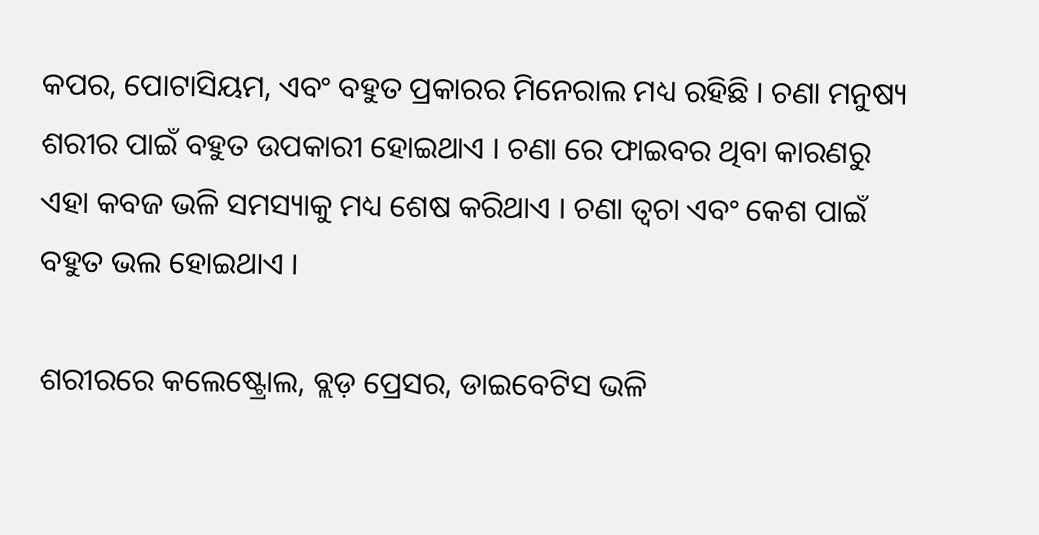କପର, ପୋଟାସିୟମ, ଏବଂ ବହୁତ ପ୍ରକାରର ମିନେରାଲ ମଧ୍ୟ ରହିଛି । ଚଣା ମନୁଷ୍ୟ ଶରୀର ପାଇଁ ବହୁତ ଉପକାରୀ ହୋଇଥାଏ । ଚଣା ରେ ଫାଇବର ଥିବା କାରଣରୁ ଏହା କବଜ ଭଳି ସମସ୍ୟାକୁ ମଧ୍ୟ ଶେଷ କରିଥାଏ । ଚଣା ତ୍ଵଚା ଏବଂ କେଶ ପାଇଁ ବହୁତ ଭଲ ହୋଇଥାଏ ।

ଶରୀରରେ କଲେଷ୍ଟ୍ରୋଲ, ବ୍ଲଡ଼ ପ୍ରେସର, ଡାଇବେଟିସ ଭଳି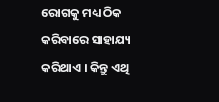ରୋଗକୁ ମଧ୍ୟ ଠିକ କରିବାରେ ସାହାଯ୍ୟ କରିଥାଏ । କିନ୍ତୁ ଏଥି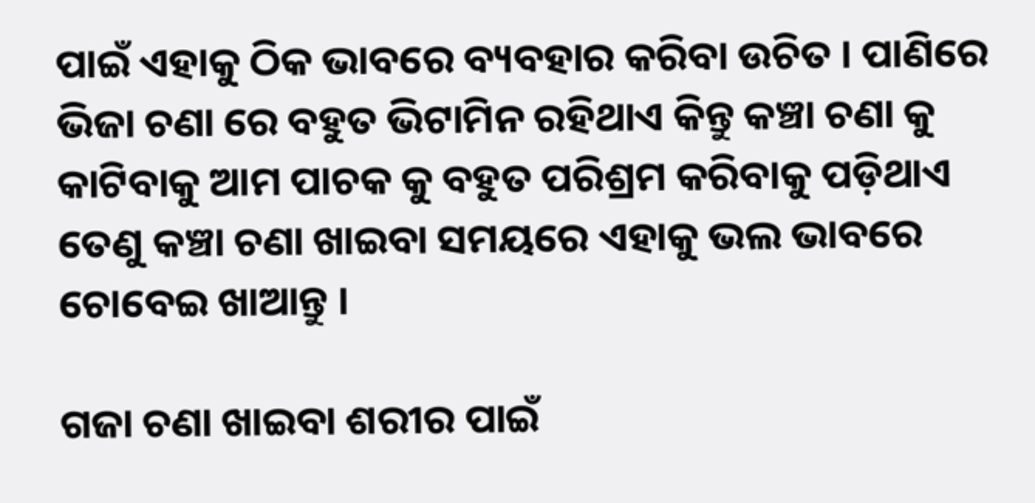ପାଇଁ ଏହାକୁ ଠିକ ଭାବରେ ବ୍ୟବହାର କରିବା ଉଚିତ । ପାଣିରେ ଭିଜା ଚଣା ରେ ବହୁତ ଭିଟାମିନ ରହିଥାଏ କିନ୍ତୁ କଞ୍ଚା ଚଣା କୁ କାଟିବାକୁ ଆମ ପାଚକ କୁ ବହୁତ ପରିଶ୍ରମ କରିବାକୁ ପଡ଼ିଥାଏ ତେଣୁ କଞ୍ଚା ଚଣା ଖାଇବା ସମୟରେ ଏହାକୁ ଭଲ ଭାବରେ ଚୋବେଇ ଖାଆନ୍ତୁ ।

ଗଜା ଚଣା ଖାଇବା ଶରୀର ପାଇଁ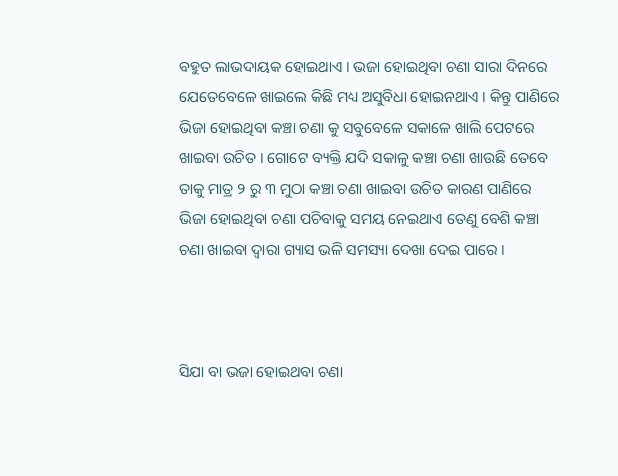ବହୁତ ଲାଭଦାୟକ ହୋଇଥାଏ । ଭଜା ହୋଇଥିବା ଚଣା ସାରା ଦିନରେ ଯେତେବେଳେ ଖାଇଲେ କିଛି ମଧ୍ୟ ଅସୁବିଧା ହୋଇନଥାଏ । କିନ୍ତୁ ପାଣିରେ ଭିଜା ହୋଇଥିବା କଞ୍ଚା ଚଣା କୁ ସବୁବେଳେ ସକାଳେ ଖାଲି ପେଟରେ ଖାଇବା ଉଚିତ । ଗୋଟେ ବ୍ୟକ୍ତି ଯଦି ସକାଳୁ କଞ୍ଚା ଚଣା ଖାଉଛି ତେବେ ତାକୁ ମାତ୍ର ୨ ରୁ ୩ ମୁଠା କଞ୍ଚା ଚଣା ଖାଇବା ଉଚିତ କାରଣ ପାଣିରେ ଭିଜା ହୋଇଥିବା ଚଣା ପଚିବାକୁ ସମୟ ନେଇଥାଏ ତେଣୁ ବେଶି କଞ୍ଚା ଚଣା ଖାଇବା ଦ୍ବାରା ଗ୍ୟାସ ଭଳି ସମସ୍ୟା ଦେଖା ଦେଇ ପାରେ ।



ସିଯା ବା ଭଜା ହୋଇଥବା ଚଣା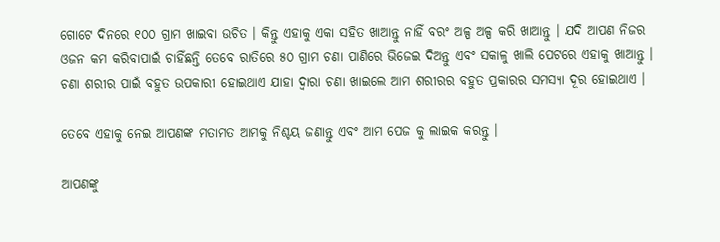ଗୋଟେ ଦିନରେ ୧୦୦ ଗ୍ରାମ ଖାଇବା ଉଚିତ । କିନ୍ତୁ ଏହାକୁ ଏକା ସହିତ ଖାଆନ୍ତୁ ନାହିଁ ବରଂ ଅଳ୍ପ ଅଳ୍ପ କରି ଖାଆନ୍ତୁ । ଯଦି ଆପଣ ନିଜର ଓଜନ କମ କରିବାପାଇଁ ଚାହିଁଛନ୍ତି ତେବେ ରାତିରେ ୫୦ ଗ୍ରାମ ଚଣା ପାଣିରେ ଭିଜେଇ ଦିଅନ୍ତୁ ଏବଂ ସକାଳୁ ଖାଲି ପେଟରେ ଏହାକୁ ଖାଆନ୍ତୁ । ଚଣା ଶରୀର ପାଇଁ ବହୁତ ଉପକାରୀ ହୋଇଥାଏ ଯାହା ଦ୍ଵାରା ଚଣା ଖାଇଲେ ଆମ ଶରୀରର ବହୁତ ପ୍ରକାରର ସମସ୍ୟା ଦୂର ହୋଇଥାଏ ।

ତେବେ ଏହାକୁ ନେଇ ଆପଣଙ୍କ ମତାମତ ଆମକୁ ନିଶ୍ଚୟ ଜଣାନ୍ତୁ ଏବଂ ଆମ ପେଜ କୁ ଲାଇକ କରନ୍ତୁ ।

ଆପଣଙ୍କୁ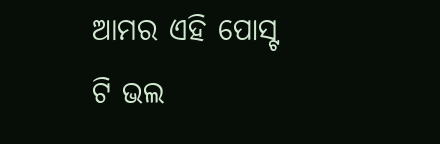ଆମର ଏହି ପୋସ୍ଟ ଟି ଭଲ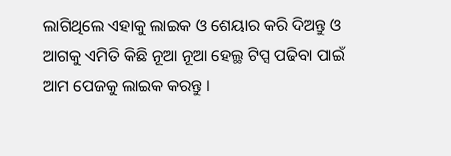ଲାଗିଥିଲେ ଏହାକୁ ଲାଇକ ଓ ଶେୟାର କରି ଦିଅନ୍ତୁ ଓ ଆଗକୁ ଏମିତି କିଛି ନୂଆ ନୂଆ ହେଲ୍ଥ ଟିପ୍ସ ପଢିବା ପାଇଁ ଆମ ପେଜକୁ ଲାଇକ କରନ୍ତୁ ।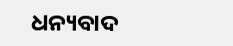ଧନ୍ୟବାଦ